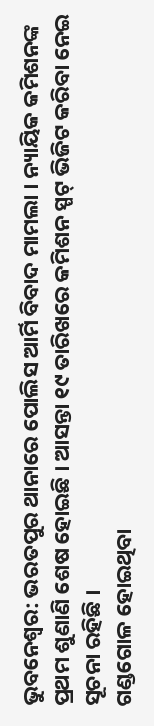ଭୁବନେଶ୍ବର: ଭରତପୁର ଥାନାରେ ପୋଲିସ ଆର୍ମି ବିବାଦ ମାମଲା । ନ୍ୟାୟିକ କମିଶନଙ୍କ ପ୍ରଥମ ଶୁଣାଣି ଶେଷ ହୋଇଛି । ଆସନ୍ତା ୧୯ ତାରିଖରେ କମିଶନ ସ୍ପଟ୍ ଭିଜିଟ କରିବା ନେଇ ସୂଚନା ରହିଛି ।
ଗଣ୍ଡଗୋଳ ହୋଇଥିବା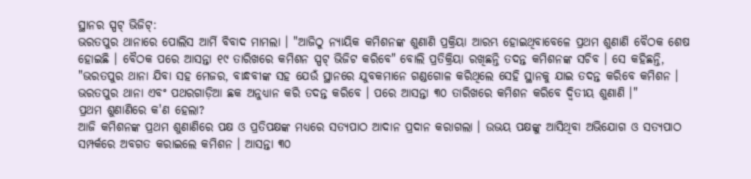ସ୍ଥାନର ସ୍ପଟ୍ ଭିଜିଟ୍:
ଭରତପୁର ଥାନାରେ ପୋଲିସ ଆର୍ମି ବିବାଦ ମାମଲା । "ଆଜିଠୁ ନ୍ୟାୟିକ କମିଶନଙ୍କ ଶୁଣାଣି ପ୍ରକ୍ରିୟା ଆରମ୍ଭ ହୋଇଥିବାବେଳେ ପ୍ରଥମ ଶୁଣାଣି ବୈଠକ ଶେଷ ହୋଇଛି । ବୈଠକ ପରେ ଆସନ୍ତା ୧୯ ତାରିଖରେ କମିଶନ ସ୍ପଟ୍ ଭିଜିଟ କରିବେ" ବୋଲି ପ୍ରତିକ୍ରିୟା ରଖିଛନ୍ତି ତଦନ୍ତ କମିଶନଙ୍କ ସଚିବ । ସେ କହିଛନ୍ତି, "ଭରତପୁର ଥାନା ଯିବା ସହ ମେଜର, ବାନ୍ଧବୀଙ୍କ ସହ ଯେଉଁ ସ୍ଥାନରେ ଯୁବକମାନେ ଗଣ୍ଡଗୋଳ କରିଥିଲେ ସେହି ସ୍ଥାନକୁ ଯାଇ ତଦନ୍ତ କରିବେ କମିଶନ । ଭରତପୁର ଥାନା ଏବଂ ପଥରଗାଡ଼ିଆ ଛକ ଅନୁଧ୍ୟାନ କରି ତଦନ୍ତ କରିବେ । ପରେ ଆସନ୍ତା ୩୦ ତାରିଖରେ କମିଶନ କରିବେ ଦ୍ଵିତୀୟ ଶୁଣାଣି ।"
ପ୍ରଥମ ଶୁଣାଣିରେ କ'ଣ ହେଲା?
ଆଜି କମିଶନଙ୍କ ପ୍ରଥମ ଶୁଣାଣିରେ ପକ୍ଷ ଓ ପ୍ରତିପକ୍ଷଙ୍କ ମଧ୍ୟରେ ସତ୍ୟପାଠ ଆଦାନ ପ୍ରଦାନ କରାଗଲା । ଉଭୟ ପକ୍ଷଙ୍କୁ ଆସିଥିବା ଅଭିଯୋଗ ଓ ସତ୍ୟପାଠ ସମ୍ପର୍କରେ ଅବଗତ କରାଇଲେ କମିଶନ । ଆସନ୍ତା ୩୦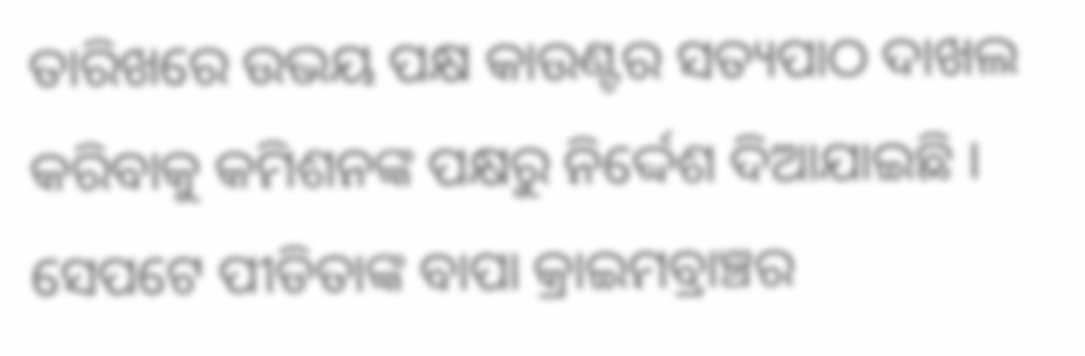ତାରିଖରେ ଉଭୟ ପକ୍ଷ କାଉଣ୍ଟର ସତ୍ୟପାଠ ଦାଖଲ କରିବାକୁ କମିଶନଙ୍କ ପକ୍ଷରୁ ନିର୍ଦ୍ଦେଶ ଦିଆଯାଇଛି । ସେପଟେ ପୀଡିତାଙ୍କ ବାପା କ୍ରାଇମବ୍ରାଞ୍ଚର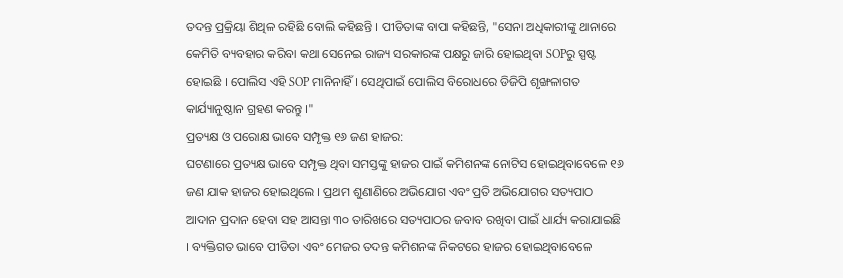ତଦନ୍ତ ପ୍ରକ୍ରିୟା ଶିଥିଳ ରହିଛି ବୋଲି କହିଛନ୍ତି । ପୀଡିତାଙ୍କ ବାପା କହିଛନ୍ତି, "ସେନା ଅଧିକାରୀଙ୍କୁ ଥାନାରେ କେମିତି ବ୍ୟବହାର କରିବା କଥା ସେନେଇ ରାଜ୍ୟ ସରକାରଙ୍କ ପକ୍ଷରୁ ଜାରି ହୋଇଥିବା SOPରୁ ସ୍ପଷ୍ଟ ହୋଇଛି । ପୋଲିସ ଏହି SOP ମାନିନାହିଁ । ସେଥିପାଇଁ ପୋଲିସ ବିରୋଧରେ ଡିଜିପି ଶୃଙ୍ଖଳାଗତ କାର୍ଯ୍ୟାନୁଷ୍ଠାନ ଗ୍ରହଣ କରନ୍ତୁ ।"
ପ୍ରତ୍ୟକ୍ଷ ଓ ପରୋକ୍ଷ ଭାବେ ସମ୍ପୃକ୍ତ ୧୬ ଜଣ ହାଜର:
ଘଟଣାରେ ପ୍ରତ୍ୟକ୍ଷ ଭାବେ ସମ୍ପୃକ୍ତ ଥିବା ସମସ୍ତଙ୍କୁ ହାଜର ପାଇଁ କମିଶନଙ୍କ ନୋଟିସ ହୋଇଥିବାବେଳେ ୧୬ ଜଣ ଯାକ ହାଜର ହୋଇଥିଲେ । ପ୍ରଥମ ଶୁଣାଣିରେ ଅଭିଯୋଗ ଏବଂ ପ୍ରତି ଅଭିଯୋଗର ସତ୍ୟପାଠ ଆଦାନ ପ୍ରଦାନ ହେବା ସହ ଆସନ୍ତା ୩୦ ତାରିଖରେ ସତ୍ୟପାଠର ଜବାବ ରଖିବା ପାଇଁ ଧାର୍ଯ୍ୟ କରାଯାଇଛି । ବ୍ୟକ୍ତିଗତ ଭାବେ ପୀଡିତା ଏବଂ ମେଜର ତଦନ୍ତ କମିଶନଙ୍କ ନିକଟରେ ହାଜର ହୋଇଥିବାବେଳେ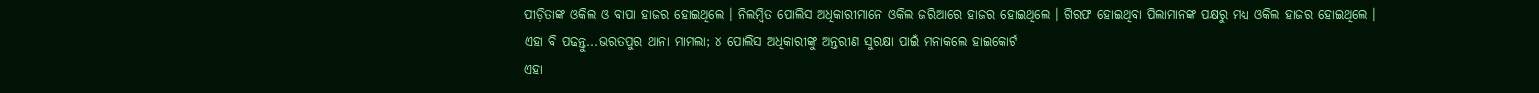ପୀଡ଼ିତାଙ୍କ ଓକିଲ ଓ ବାପା ହାଜର ହୋଇଥିଲେ । ନିଲମ୍ବିତ ପୋଲିସ ଅଧିକାରୀମାନେ ଓକିଲ ଜରିଆରେ ହାଜର ହୋଇଥିଲେ । ଗିରଫ ହୋଇଥିବା ପିଲାମାନଙ୍କ ପକ୍ଷରୁ ମଧ୍ୟ ଓକିଲ ହାଜର ହୋଇଥିଲେ ।
ଏହା ବି ପଢନ୍ତୁ...ଭରତପୁର ଥାନା ମାମଲା; ୪ ପୋଲିସ ଅଧିକାରୀଙ୍କୁ ଅନ୍ତରୀଣ ସୁରକ୍ଷା ପାଇଁ ମନାକଲେ ହାଇକୋର୍ଟ
ଏହା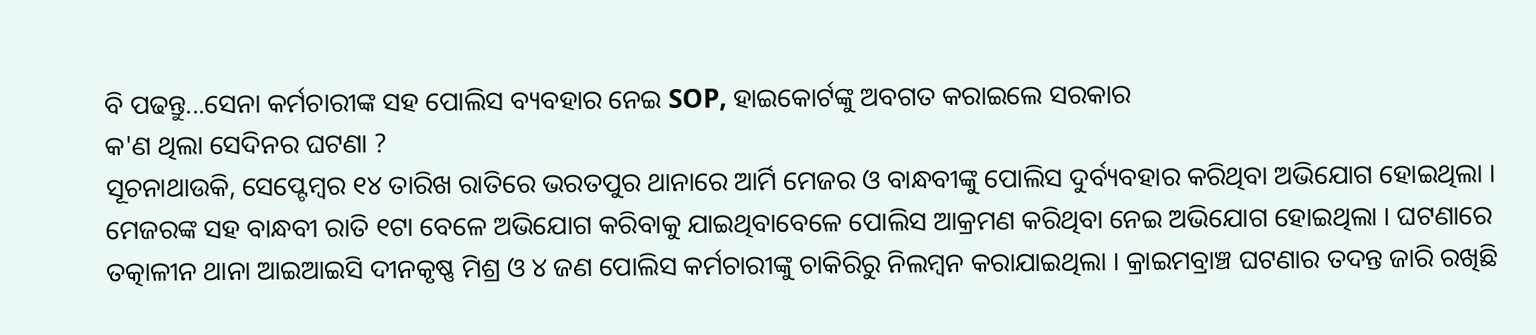ବି ପଢନ୍ତୁ...ସେନା କର୍ମଚାରୀଙ୍କ ସହ ପୋଲିସ ବ୍ୟବହାର ନେଇ SOP, ହାଇକୋର୍ଟଙ୍କୁ ଅବଗତ କରାଇଲେ ସରକାର
କ'ଣ ଥିଲା ସେଦିନର ଘଟଣା ?
ସୂଚନାଥାଉକି, ସେପ୍ଟେମ୍ବର ୧୪ ତାରିଖ ରାତିରେ ଭରତପୁର ଥାନାରେ ଆର୍ମି ମେଜର ଓ ବାନ୍ଧବୀଙ୍କୁ ପୋଲିସ ଦୁର୍ବ୍ୟବହାର କରିଥିବା ଅଭିଯୋଗ ହୋଇଥିଲା । ମେଜରଙ୍କ ସହ ବାନ୍ଧବୀ ରାତି ୧ଟା ବେଳେ ଅଭିଯୋଗ କରିବାକୁ ଯାଇଥିବାବେଳେ ପୋଲିସ ଆକ୍ରମଣ କରିଥିବା ନେଇ ଅଭିଯୋଗ ହୋଇଥିଲା । ଘଟଣାରେ ତତ୍କାଳୀନ ଥାନା ଆଇଆଇସି ଦୀନକୃଷ୍ଣ ମିଶ୍ର ଓ ୪ ଜଣ ପୋଲିସ କର୍ମଚାରୀଙ୍କୁ ଚାକିରିରୁ ନିଲମ୍ବନ କରାଯାଇଥିଲା । କ୍ରାଇମବ୍ରାଞ୍ଚ ଘଟଣାର ତଦନ୍ତ ଜାରି ରଖିଛି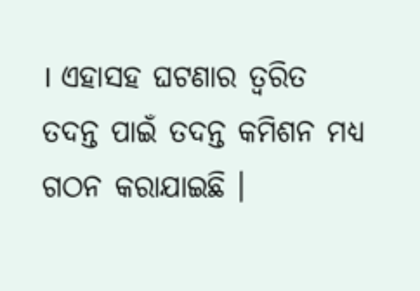। ଏହାସହ ଘଟଣାର ତ୍ୱରିତ ତଦନ୍ତ ପାଇଁ ତଦନ୍ତ କମିଶନ ମଧ୍ୟ ଗଠନ କରାଯାଇଛି ।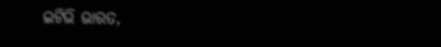ଇଟିଭି ଭାରତ,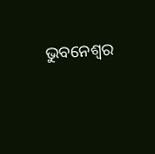ଭୁବନେଶ୍ବର